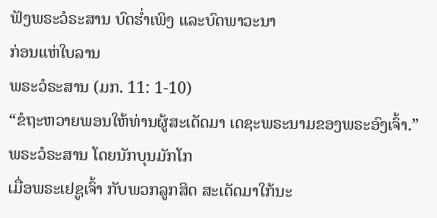ຟັງພຣະວໍຣະສານ ບົດຮ່ຳເພິງ ແລະບົດພາວະນາ
ກ່ອນແຫ່ໃບລານ
ພຣະວໍຣະສານ (ມກ. 11: 1-10)
“ຂໍຖະຫວາຍພອນໃຫ້ທ່ານຜູ້ສະເດັດມາ ເດຊະພຣະນາມຂອງພຣະອົງເຈົ້າ.”
ພຣະວໍຣະສານ ໂດຍນັກບຸນມັກໂກ
ເມື່ອພຣະເຢຊູເຈົ້າ ກັບພວກລູກສິດ ສະເດັດມາໃກ້ນະ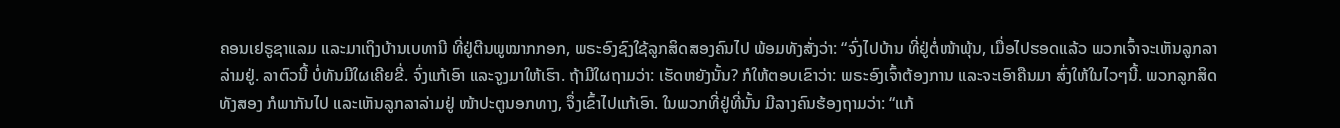ຄອນເຢຣູຊາແລມ ແລະມາເຖິງບ້ານເບທານີ ທີ່ຢູ່ຕີນພູໝາກກອກ, ພຣະອົງຊົງໃຊ້ລູກສິດສອງຄົນໄປ ພ້ອມທັງສັ່ງວ່າ: “ຈົ່ງໄປບ້ານ ທີ່ຢູ່ຕໍ່ໜ້າພຸ້ນ, ເມື່ອໄປຮອດແລ້ວ ພວກເຈົ້າຈະເຫັນລູກລາລ່າມຢູ່. ລາຕົວນີ້ ບໍ່ທັນມີໃຜເຄີຍຂີ່. ຈົ່ງແກ້ເອົາ ແລະຈູງມາໃຫ້ເຮົາ. ຖ້າມີໃຜຖາມວ່າ: ເຮັດຫຍັງນັ້ນ? ກໍໃຫ້ຕອບເຂົາວ່າ: ພຣະອົງເຈົ້າຕ້ອງການ ແລະຈະເອົາຄືນມາ ສົ່ງໃຫ້ໃນໄວໆນີ້. ພວກລູກສິດທັງສອງ ກໍພາກັນໄປ ແລະເຫັນລູກລາລ່າມຢູ່ ໜ້າປະຕູນອກທາງ, ຈຶ່ງເຂົ້າໄປແກ້ເອົາ. ໃນພວກທີ່ຢູ່ທີ່ນັ້ນ ມີລາງຄົນຮ້ອງຖາມວ່າ: “ແກ້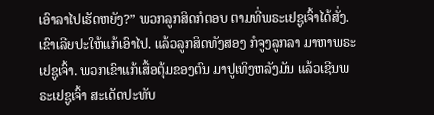ເອົາລາໄປເຮັດຫຍັງ?” ພວກລູກສິດກໍຕອບ ຕາມທີ່ພຣະເຢຊູເຈົ້າໄດ້ສັ່ງ. ເຂົາເລີຍປະໃຫ້ແກ້ເອົາໄປ. ແລ້ວລູກສິດທັງສອງ ກໍຈູງລູກລາ ມາຫາພຣະເຢຊູເຈົ້າ. ພວກເຂົາແກ້ເສື້ອຕຸ້ມຂອງຕົນ ມາປູເທິງຫລັງມັນ ແລ້ວເຊີນພຣະເຢຊູເຈົ້າ ສະເດັດປະທັບ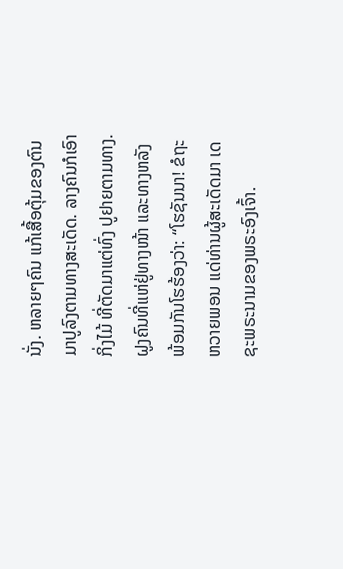ນັ່ງ. ຫລາຍໆຄົນ ແກ້ເສື້ອຕຸ້ມຂອງຕົນ ມາປູລົງຕາມທາງສະເດັດ. ລາງຄົນກໍເອົາກິ່ງໄມ້ ທີ່ຕັດມາແຕ່ທົ່ງ ປູຢາຍຕາມທາງ. ຝູງຄົນທີ່ແຫ່ຢູ່ທາງໜ້າ ແລະທາງຫລັງ ພ້ອມກັນໂຮຮ້ອງວ່າ: “ໂຮຊັນນາ! ຂໍຖະຫວາຍພອນ ແດ່ທ່ານຜູ້ສະເດັດມາ ເດຊະພຣະນາມຂອງພຣະອົງເຈົ້າ.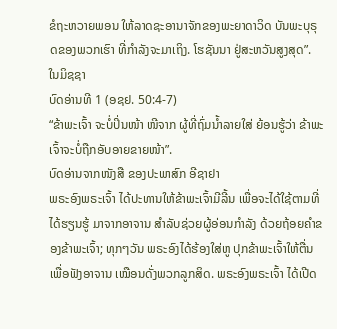ຂໍຖະຫວາຍພອນ ໃຫ້ລາດຊະອານາຈັກຂອງພະຍາດາວິດ ບັນພະບຸຣຸດຂອງພວກເຮົາ ທີ່ກຳລັງຈະມາເຖິງ. ໂຮຊັນນາ ຢູ່ສະຫວັນສູງສຸດ”.
ໃນມິຊຊາ
ບົດອ່ານທີ 1 (ອຊຢ. 50:4-7)
“ຂ້າພະເຈົ້າ ຈະບໍ່ປິ່ນໜ້າ ໜີຈາກ ຜູ້ທີ່ຖົ່ມນ້ຳລາຍໃສ່ ຍ້ອນຮູ້ວ່າ ຂ້າພະເຈົ້າຈະບໍ່ຖືກອັບອາຍຂາຍໜ້າ”.
ບົດອ່ານຈາກໜັງສື ຂອງປະພາສົກ ອີຊາຢາ
ພຣະອົງພຣະເຈົ້າ ໄດ້ປະທານໃຫ້ຂ້າພະເຈົ້າມີລີ້ນ ເພື່ອຈະໄດ້ໃຊ້ຕາມທີ່ໄດ້ຮຽນຮູ້ ມາຈາກອາຈານ ສຳລັບຊ່ວຍຜູ້ອ່ອນກຳລັງ ດ້ວຍຖ້ອຍຄຳຂອງຂ້າພະເຈົ້າ; ທຸກໆວັນ ພຣະອົງໄດ້ຮ້ອງໃສ່ຫູ ປຸກຂ້າພະເຈົ້າໃຫ້ຕື່ນ ເພື່ອຟັງອາຈານ ເໝືອນດັ່ງພວກລູກສິດ. ພຣະອົງພຣະເຈົ້າ ໄດ້ເປີດ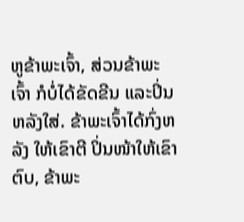ຫູຂ້າພະເຈົ້າ, ສ່ວນຂ້າພະເຈົ້າ ກໍບໍ່ໄດ້ຂັດຂີນ ແລະປິ່ນຫລັງໃສ່. ຂ້າພະເຈົ້າໄດ້ກົ່ງຫລັງ ໃຫ້ເຂົາຕີ ປິ່ນໜ້າໃຫ້ເຂົາຕົບ, ຂ້າພະ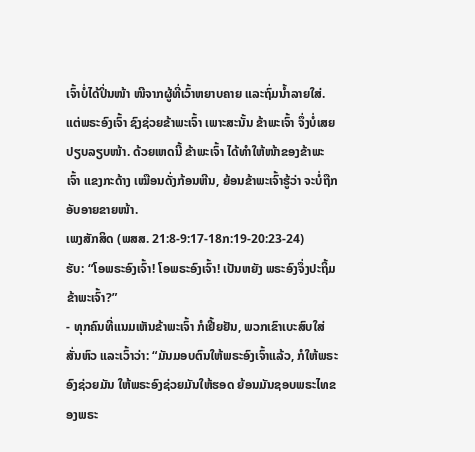ເຈົ້າບໍ່ໄດ້ປິ່ນໜ້າ ໜີຈາກຜູ້ທີ່ເວົ້າຫຍາບຄາຍ ແລະຖົ່ມນ້ຳລາຍໃສ່. ແຕ່ພຣະອົງເຈົ້າ ຊົງຊ່ວຍຂ້າພະເຈົ້າ ເພາະສະນັ້ນ ຂ້າພະເຈົ້າ ຈຶ່ງບໍ່ເສຍປຽບລຽບໜ້າ. ດ້ວຍເຫດນີ້ ຂ້າພະເຈົ້າ ໄດ້ທຳໃຫ້ໜ້າຂອງຂ້າພະເຈົ້າ ແຂງກະດ້າງ ເໝືອນດັ່ງກ້ອນຫີນ, ຍ້ອນຂ້າພະເຈົ້າຮູ້ວ່າ ຈະບໍ່ຖືກອັບອາຍຂາຍໜ້າ.
ເພງສັກສິດ (ພສສ. 21:8-9:17-18ກ:19-20:23-24)
ຮັບ: “ໂອພຣະອົງເຈົ້າ! ໂອພຣະອົງເຈົ້າ! ເປັນຫຍັງ ພຣະອົງຈຶ່ງປະຖິ້ມຂ້າພະເຈົ້າ?”
- ທຸກຄົນທີ່ແນມເຫັນຂ້າພະເຈົ້າ ກໍເຢີ້ຍຢັນ, ພວກເຂົາເບະສົບໃສ່ ສັ່ນຫົວ ແລະເວົ້າວ່າ: “ມັນມອບຕົນໃຫ້ພຣະອົງເຈົ້າແລ້ວ, ກໍໃຫ້ພຣະອົງຊ່ວຍມັນ ໃຫ້ພຣະອົງຊ່ວຍມັນໃຫ້ຮອດ ຍ້ອນມັນຊອບພຣະໄທຂອງພຣະ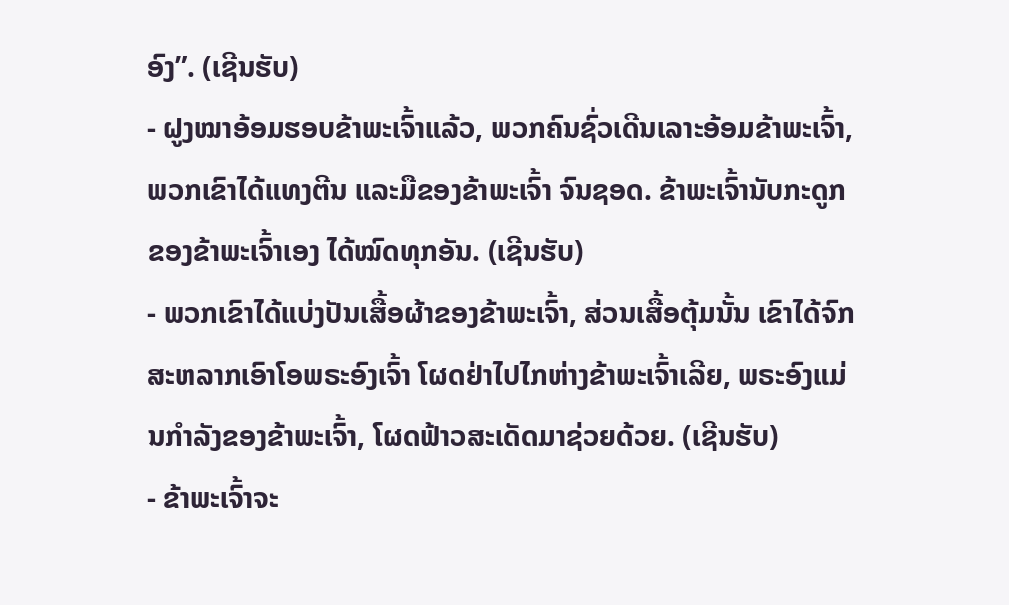ອົງ”. (ເຊີນຮັບ)
- ຝູງໝາອ້ອມຮອບຂ້າພະເຈົ້າແລ້ວ, ພວກຄົນຊົ່ວເດີນເລາະອ້ອມຂ້າພະເຈົ້າ, ພວກເຂົາໄດ້ແທງຕີນ ແລະມືຂອງຂ້າພະເຈົ້າ ຈົນຊອດ. ຂ້າພະເຈົ້ານັບກະດູກຂອງຂ້າພະເຈົ້າເອງ ໄດ້ໝົດທຸກອັນ. (ເຊີນຮັບ)
- ພວກເຂົາໄດ້ແບ່ງປັນເສື້ອຜ້າຂອງຂ້າພະເຈົ້າ, ສ່ວນເສື້ອຕຸ້ມນັ້ນ ເຂົາໄດ້ຈົກສະຫລາກເອົາໂອພຣະອົງເຈົ້າ ໂຜດຢ່າໄປໄກຫ່າງຂ້າພະເຈົ້າເລີຍ, ພຣະອົງແມ່ນກຳລັງຂອງຂ້າພະເຈົ້າ, ໂຜດຟ້າວສະເດັດມາຊ່ວຍດ້ວຍ. (ເຊີນຮັບ)
- ຂ້າພະເຈົ້າຈະ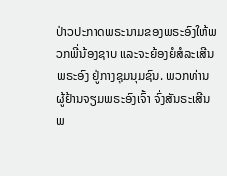ປ່າວປະກາດພຣະນາມຂອງພຣະອົງໃຫ້ພວກພີ່ນ້ອງຊາບ ແລະຈະຍ້ອງຍໍສໍລະເສີນພຣະອົງ ຢູ່ກາງຊຸມນຸມຊົນ. ພວກທ່ານ ຜູ້ຢ້ານຈຽມພຣະອົງເຈົ້າ ຈົ່ງສັນຣະເສີນພ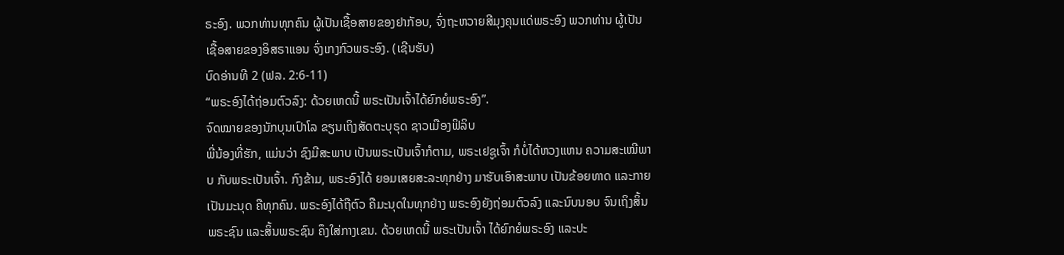ຣະອົງ. ພວກທ່ານທຸກຄົນ ຜູ້ເປັນເຊື້ອສາຍຂອງຢາກັອບ, ຈົ່ງຖະຫວາຍສີມຸງຄຸນແດ່ພຣະອົງ ພວກທ່ານ ຜູ້ເປັນເຊື້ອສາຍຂອງອິສຣາແອນ ຈົ່ງເກງກົວພຣະອົງ. (ເຊີນຮັບ)
ບົດອ່ານທີ 2 (ຟລ. 2:6-11)
“ພຣະອົງໄດ້ຖ່ອມຕົວລົງ: ດ້ວຍເຫດນີ້ ພຣະເປັນເຈົ້າໄດ້ຍົກຍໍພຣະອົງ”.
ຈົດໝາຍຂອງນັກບຸນເປົາໂລ ຂຽນເຖິງສັດຕະບຸຣຸດ ຊາວເມືອງຟິລິບ
ພີ່ນ້ອງທີ່ຮັກ, ແມ່ນວ່າ ຊົງມີສະພາບ ເປັນພຣະເປັນເຈົ້າກໍຕາມ, ພຣະເຢຊູເຈົ້າ ກໍບໍ່ໄດ້ຫວງແຫນ ຄວາມສະເໝີພາບ ກັບພຣະເປັນເຈົ້າ. ກົງຂ້າມ, ພຣະອົງໄດ້ ຍອມເສຍສະລະທຸກຢ່າງ ມາຮັບເອົາສະພາບ ເປັນຂ້ອຍທາດ ແລະກາຍເປັນມະນຸດ ຄືທຸກຄົນ. ພຣະອົງໄດ້ຖືຕົວ ຄືມະນຸດໃນທຸກຢ່າງ ພຣະອົງຍັງຖ່ອມຕົວລົງ ແລະນົບນອບ ຈົນເຖິງສິ້ນພຣະຊົນ ແລະສິ້ນພຣະຊົນ ຄຶງໃສ່ກາງເຂນ. ດ້ວຍເຫດນີ້ ພຣະເປັນເຈົ້າ ໄດ້ຍົກຍໍພຣະອົງ ແລະປະ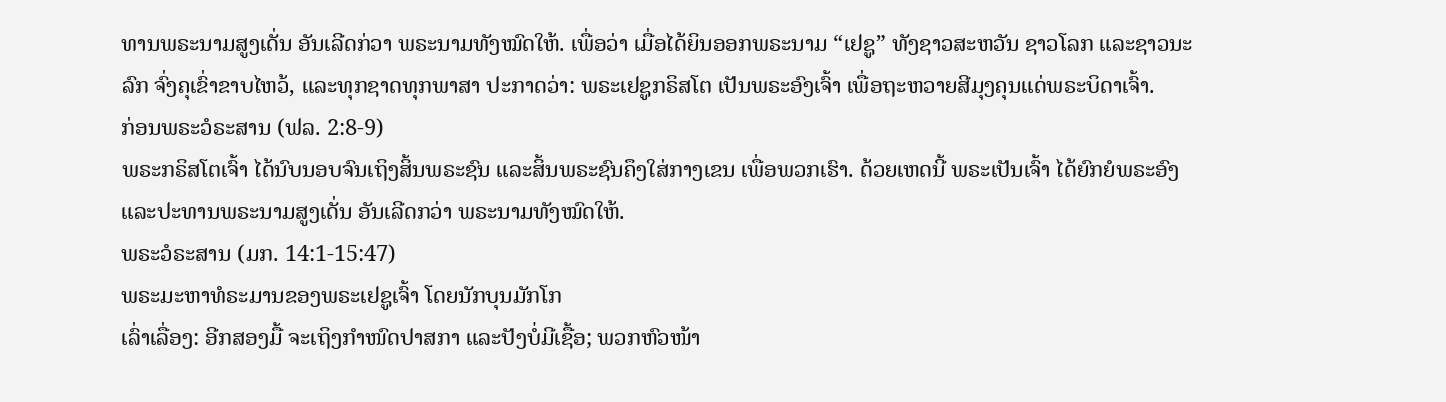ທານພຣະນາມສູງເດັ່ນ ອັນເລີດກ່ວາ ພຣະນາມທັງໝົດໃຫ້. ເພື່ອວ່າ ເມື່ອໄດ້ຍິນອອກພຣະນາມ “ເຢຊູ” ທັງຊາວສະຫວັນ ຊາວໂລກ ແລະຊາວນະລົກ ຈົ່ງຄຸເຂົ່າຂາບໄຫວ້, ແລະທຸກຊາດທຸກພາສາ ປະກາດວ່າ: ພຣະເຢຊູກຣິສໂຕ ເປັນພຣະອົງເຈົ້າ ເພື່ອຖະຫວາຍສີມຸງຄຸນແດ່ພຣະບິດາເຈົ້າ.
ກ່ອນພຣະວໍຣະສານ (ຟລ. 2:8-9)
ພຣະກຣິສໂຕເຈົ້າ ໄດ້ນົບນອບຈົນເຖິງສິ້ນພຣະຊົນ ແລະສິ້ນພຣະຊົນຄຶງໃສ່ກາງເຂນ ເພື່ອພວກເຮົາ. ດ້ວຍເຫດນີ້ ພຣະເປັນເຈົ້າ ໄດ້ຍົກຍໍພຣະອົງ ແລະປະທານພຣະນາມສູງເດັ່ນ ອັນເລີດກວ່າ ພຣະນາມທັງໝົດໃຫ້.
ພຣະວໍຣະສານ (ມກ. 14:1-15:47)
ພຣະມະຫາທໍຣະມານຂອງພຣະເຢຊູເຈົ້າ ໂດຍນັກບຸນມັກໂກ
ເລົ່າເລື່ອງ: ອີກສອງມື້ ຈະເຖິງກຳໜົດປາສກາ ແລະປັງບໍ່ມີເຊື້ອ; ພວກຫົວໜ້າ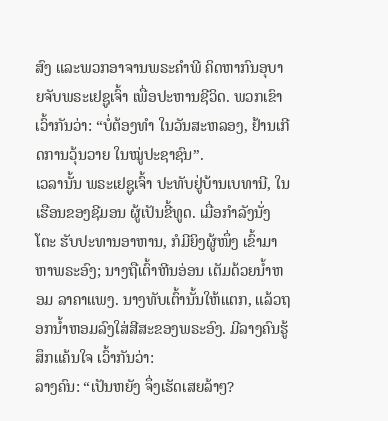ສົງ ແລະພວກອາຈານພຣະຄຳພີ ຄິດຫາກົນອຸບາຍຈັບພຣະເຢຊູເຈົ້າ ເພື່ອປະຫານຊີວິດ. ພວກເຂົາ ເວົ້າກັນວ່າ: “ບໍ່ຕ້ອງທຳ ໃນວັນສະຫລອງ, ຢ້ານເກີດການວຸ້ນວາຍ ໃນໝູ່ປະຊາຊົນ”.
ເວລານັ້ນ ພຣະເຢຊູເຈົ້າ ປະທັບຢູ່ບ້ານເບທານີ, ໃນເຮືອນຂອງຊີມອນ ຜູ້ເປັນຂີ້ທູດ. ເມື່ອກຳລັງນັ່ງໂຕະ ຮັບປະທານອາຫານ, ກໍມີຍິງຜູ້ໜຶ່ງ ເຂົ້າມາຫາພຣະອົງ; ນາງຖືເຕົ້າຫີນອ່ອນ ເຕັມດ້ວຍນ້ຳຫອມ ລາຄາແພງ. ນາງທັບເຕົ້ານັ້ນໃຫ້ແຕກ, ແລ້ວຖອກນ້ຳຫອມລົງໃສ່ສີສະຂອງພຣະອົງ. ມີລາງຄົນຮູ້ສຶກແຄ້ນໃຈ ເວົ້າກັນວ່າ:
ລາງຄົນ: “ເປັນຫຍັງ ຈຶ່ງເຮັດເສຍລ້າໆ?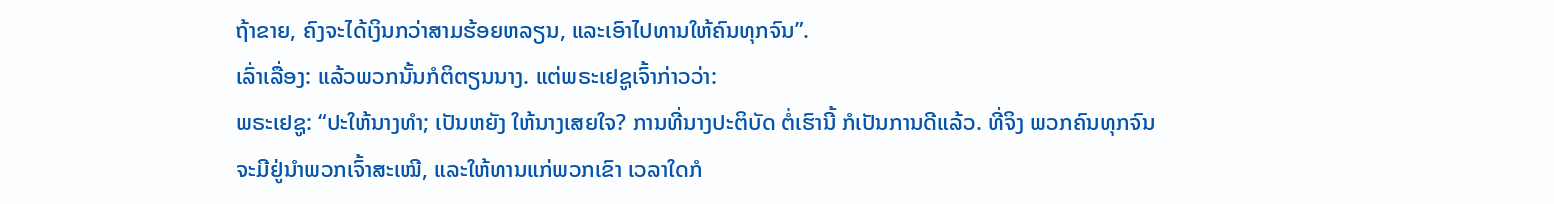ຖ້າຂາຍ, ຄົງຈະໄດ້ເງິນກວ່າສາມຮ້ອຍຫລຽນ, ແລະເອົາໄປທານໃຫ້ຄົນທຸກຈົນ”.
ເລົ່າເລື່ອງ: ແລ້ວພວກນັ້ນກໍຕິຕຽນນາງ. ແຕ່ພຣະເຢຊູເຈົ້າກ່າວວ່າ:
ພຣະເຢຊູ: “ປະໃຫ້ນາງທຳ; ເປັນຫຍັງ ໃຫ້ນາງເສຍໃຈ? ການທີ່ນາງປະຕິບັດ ຕໍ່ເຮົານີ້ ກໍເປັນການດີແລ້ວ. ທີ່ຈິງ ພວກຄົນທຸກຈົນຈະມີຢູ່ນຳພວກເຈົ້າສະເໝີ, ແລະໃຫ້ທານແກ່ພວກເຂົາ ເວລາໃດກໍ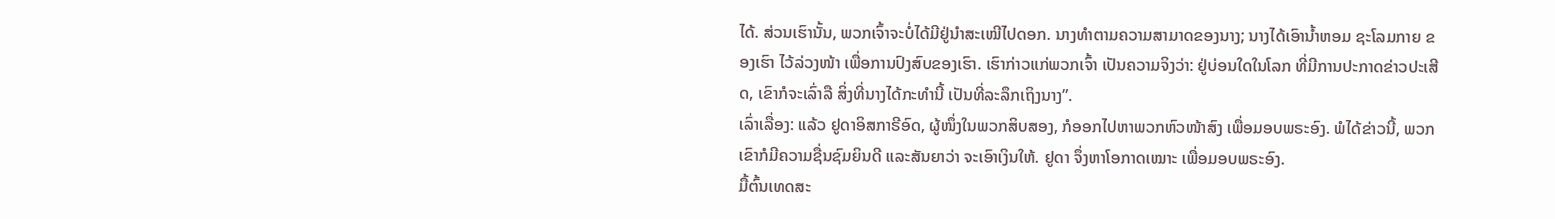ໄດ້. ສ່ວນເຮົານັ້ນ, ພວກເຈົ້າຈະບໍ່ໄດ້ມີຢູ່ນຳສະເໝີໄປດອກ. ນາງທຳຕາມຄວາມສາມາດຂອງນາງ; ນາງໄດ້ເອົານ້ຳຫອມ ຊະໂລມກາຍ ຂອງເຮົາ ໄວ້ລ່ວງໜ້າ ເພື່ອການປົງສົບຂອງເຮົາ. ເຮົາກ່າວແກ່ພວກເຈົ້າ ເປັນຄວາມຈິງວ່າ: ຢູ່ບ່ອນໃດໃນໂລກ ທີ່ມີການປະກາດຂ່າວປະເສີດ, ເຂົາກໍຈະເລົ່າລື ສິ່ງທີ່ນາງໄດ້ກະທຳນີ້ ເປັນທີ່ລະລຶກເຖິງນາງ”.
ເລົ່າເລື່ອງ: ແລ້ວ ຢູດາອິສກາຣີອົດ, ຜູ້ໜຶ່ງໃນພວກສິບສອງ, ກໍອອກໄປຫາພວກຫົວໜ້າສົງ ເພື່ອມອບພຣະອົງ. ພໍໄດ້ຂ່າວນີ້, ພວກເຂົາກໍມີຄວາມຊື່ນຊົມຍິນດີ ແລະສັນຍາວ່າ ຈະເອົາເງິນໃຫ້. ຢູດາ ຈຶ່ງຫາໂອກາດເໝາະ ເພື່ອມອບພຣະອົງ.
ມື້ຕົ້ນເທດສະ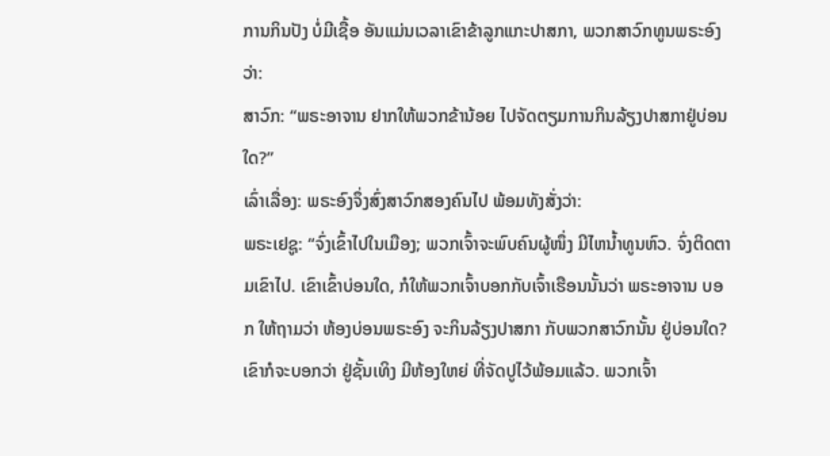ການກິນປັງ ບໍ່ມີເຊື້ອ ອັນແມ່ນເວລາເຂົາຂ້າລູກແກະປາສກາ, ພວກສາວົກທູນພຣະອົງວ່າ:
ສາວົກ: “ພຣະອາຈານ ຢາກໃຫ້ພວກຂ້ານ້ອຍ ໄປຈັດຕຽມການກິນລ້ຽງປາສກາຢູ່ບ່ອນໃດ?”
ເລົ່າເລື່ອງ: ພຣະອົງຈຶ່ງສົ່ງສາວົກສອງຄົນໄປ ພ້ອມທັງສັ່ງວ່າ:
ພຣະເຢຊູ: “ຈົ່ງເຂົ້າໄປໃນເມືອງ; ພວກເຈົ້າຈະພົບຄົນຜູ້ໜຶ່ງ ມີໄຫນ້ຳທູນຫົວ. ຈົ່ງຕິດຕາມເຂົາໄປ. ເຂົາເຂົ້າບ່ອນໃດ, ກໍໃຫ້ພວກເຈົ້າບອກກັບເຈົ້າເຮືອນນັ້ນວ່າ ພຣະອາຈານ ບອກ ໃຫ້ຖາມວ່າ ຫ້ອງບ່ອນພຣະອົງ ຈະກິນລ້ຽງປາສກາ ກັບພວກສາວົກນັ້ນ ຢູ່ບ່ອນໃດ? ເຂົາກໍຈະບອກວ່າ ຢູ່ຊັ້ນເທິງ ມີຫ້ອງໃຫຍ່ ທີ່ຈັດປູໄວ້ພ້ອມແລ້ວ. ພວກເຈົ້າ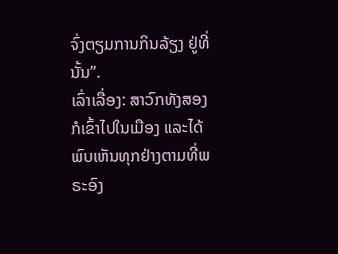ຈົ່ງຕຽມການກິນລ້ຽງ ຢູ່ທີ່ນັ້ນ”.
ເລົ່າເລື່ອງ: ສາວົກທັງສອງກໍເຂົ້າໄປໃນເມືອງ ແລະໄດ້ພົບເຫັນທຸກຢ່າງຕາມທີ່ພຣະອົງ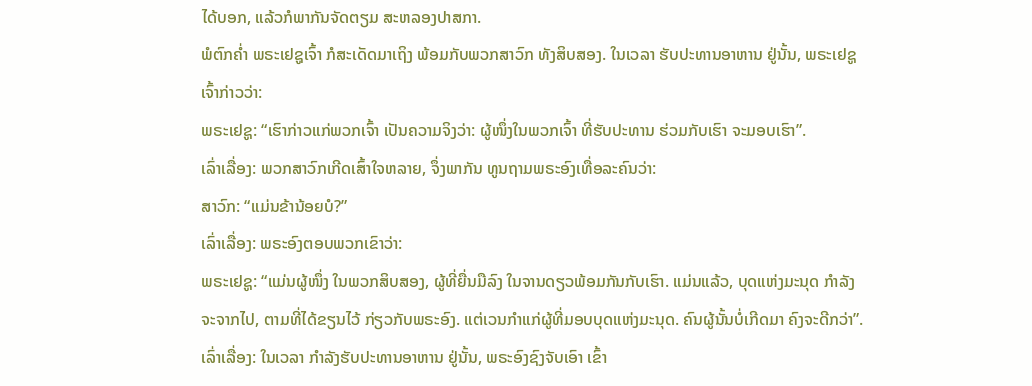ໄດ້ບອກ, ແລ້ວກໍພາກັນຈັດຕຽມ ສະຫລອງປາສກາ.
ພໍຕົກຄ່ຳ ພຣະເຢຊູເຈົ້າ ກໍສະເດັດມາເຖິງ ພ້ອມກັບພວກສາວົກ ທັງສິບສອງ. ໃນເວລາ ຮັບປະທານອາຫານ ຢູ່ນັ້ນ, ພຣະເຢຊູເຈົ້າກ່າວວ່າ:
ພຣະເຢຊູ: “ເຮົາກ່າວແກ່ພວກເຈົ້າ ເປັນຄວາມຈິງວ່າ: ຜູ້ໜຶ່ງໃນພວກເຈົ້າ ທີ່ຮັບປະທານ ຮ່ວມກັບເຮົາ ຈະມອບເຮົາ”.
ເລົ່າເລື່ອງ: ພວກສາວົກເກີດເສົ້າໃຈຫລາຍ, ຈຶ່ງພາກັນ ທູນຖາມພຣະອົງເທື່ອລະຄົນວ່າ:
ສາວົກ: “ແມ່ນຂ້ານ້ອຍບໍ?”
ເລົ່າເລື່ອງ: ພຣະອົງຕອບພວກເຂົາວ່າ:
ພຣະເຢຊູ: “ແມ່ນຜູ້ໜຶ່ງ ໃນພວກສິບສອງ, ຜູ້ທີ່ຍື່ນມືລົງ ໃນຈານດຽວພ້ອມກັນກັບເຮົາ. ແມ່ນແລ້ວ, ບຸດແຫ່ງມະນຸດ ກຳລັງຈະຈາກໄປ, ຕາມທີ່ໄດ້ຂຽນໄວ້ ກ່ຽວກັບພຣະອົງ. ແຕ່ເວນກຳແກ່ຜູ້ທີ່ມອບບຸດແຫ່ງມະນຸດ. ຄົນຜູ້ນັ້ນບໍ່ເກີດມາ ຄົງຈະດີກວ່າ”.
ເລົ່າເລື່ອງ: ໃນເວລາ ກຳລັງຮັບປະທານອາຫານ ຢູ່ນັ້ນ, ພຣະອົງຊົງຈັບເອົາ ເຂົ້າ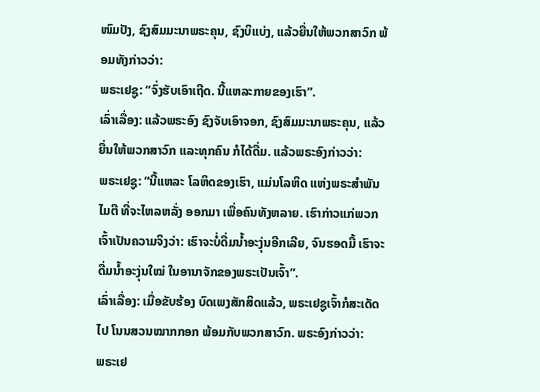ໜົມປັງ, ຊົງສົມມະນາພຣະຄຸນ, ຊົງບິແບ່ງ, ແລ້ວຍື່ນໃຫ້ພວກສາວົກ ພ້ອມທັງກ່າວວ່າ:
ພຣະເຢຊູ: “ຈົ່ງຮັບເອົາເຖີດ. ນີ້ແຫລະກາຍຂອງເຮົາ”.
ເລົ່າເລື່ອງ: ແລ້ວພຣະອົງ ຊົງຈັບເອົາຈອກ, ຊົງສົມມະນາພຣະຄຸນ, ແລ້ວຍື່ນໃຫ້ພວກສາວົກ ແລະທຸກຄົນ ກໍໄດ້ດື່ມ. ແລ້ວພຣະອົງກ່າວວ່າ:
ພຣະເຢຊູ: “ນີ້ແຫລະ ໂລຫິດຂອງເຮົາ, ແມ່ນໂລຫິດ ແຫ່ງພຣະສຳພັນໄມຕີ ທີ່ຈະໄຫລຫລັ່ງ ອອກມາ ເພື່ອຄົນທັງຫລາຍ. ເຮົາກ່າວແກ່ພວກເຈົ້າເປັນຄວາມຈິງວ່າ: ເຮົາຈະບໍ່ດື່ມນ້ຳອະງຸ່ນອີກເລີຍ, ຈົນຮອດມື້ ເຮົາຈະດື່ມນ້ຳອະງຸ່ນໃໝ່ ໃນອານາຈັກຂອງພຣະເປັນເຈົ້າ”.
ເລົ່າເລື່ອງ: ເມື່ອຂັບຮ້ອງ ບົດເພງສັກສິດແລ້ວ, ພຣະເຢຊູເຈົ້າກໍສະເດັດໄປ ໂນນສວນໝາກກອກ ພ້ອມກັບພວກສາວົກ. ພຣະອົງກ່າວວ່າ:
ພຣະເຢ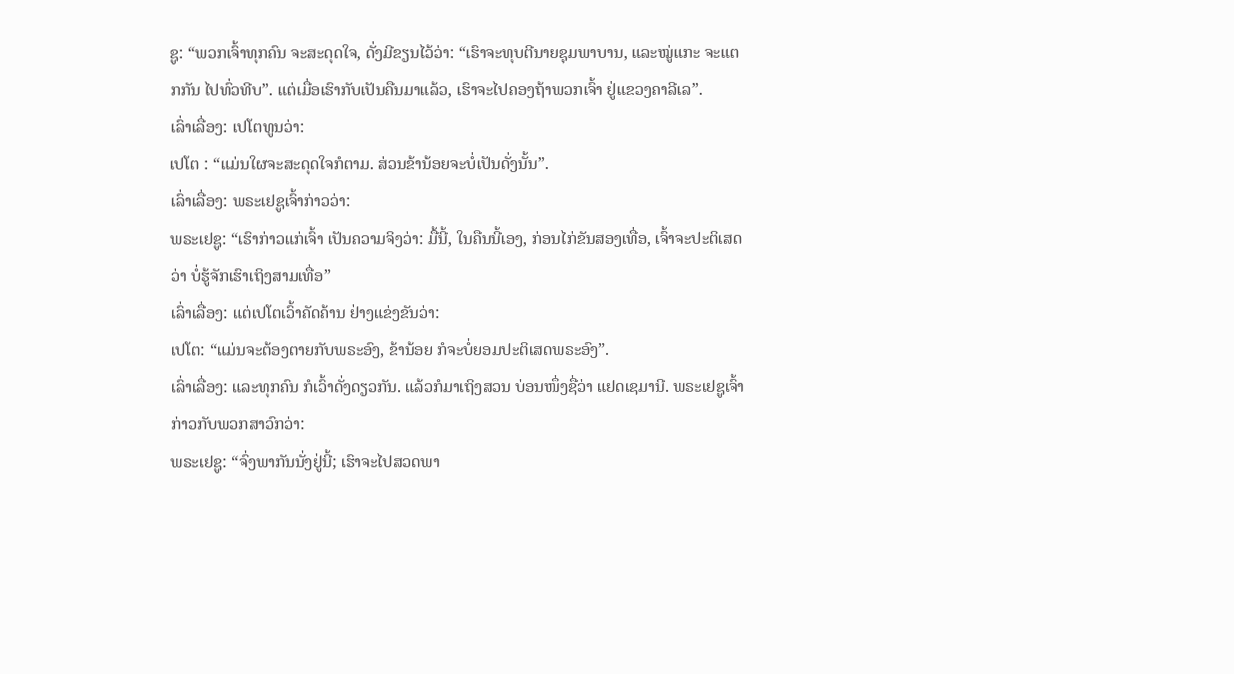ຊູ: “ພວກເຈົ້າທຸກຄົນ ຈະສະດຸດໃຈ, ດັ່ງມີຂຽນໄວ້ວ່າ: “ເຮົາຈະທຸບຕີນາຍຊຸມພາບານ, ແລະໝູ່ແກະ ຈະແຕກກັນ ໄປທົ່ວທີບ”. ແຕ່ເມື່ອເຮົາກັບເປັນຄືນມາແລ້ວ, ເຮົາຈະໄປຄອງຖ້າພວກເຈົ້າ ຢູ່ແຂວງຄາລີເລ”.
ເລົ່າເລື່ອງ: ເປໂຕທູນວ່າ:
ເປໂຕ : “ແມ່ນໃຜຈະສະດຸດໃຈກໍຕາມ. ສ່ວນຂ້ານ້ອຍຈະບໍ່ເປັນດັ່ງນັ້ນ”.
ເລົ່າເລື່ອງ: ພຣະເຢຊູເຈົ້າກ່າວວ່າ:
ພຣະເຢຊູ: “ເຮົາກ່າວແກ່ເຈົ້າ ເປັນຄວາມຈິງວ່າ: ມື້ນີ້, ໃນຄືນນີ້ເອງ, ກ່ອນໄກ່ຂັນສອງເທື່ອ, ເຈົ້າຈະປະຕິເສດວ່າ ບໍ່ຮູ້ຈັກເຮົາເຖິງສາມເທື່ອ”
ເລົ່າເລື່ອງ: ແຕ່ເປໂຕເວົ້າຄັດຄ້ານ ຢ່າງແຂ່ງຂັນວ່າ:
ເປໂຕ: “ແມ່ນຈະຕ້ອງຕາຍກັບພຣະອົງ, ຂ້ານ້ອຍ ກໍຈະບໍ່ຍອມປະຕິເສດພຣະອົງ”.
ເລົ່າເລື່ອງ: ແລະທຸກຄົນ ກໍເວົ້າດັ່ງດຽວກັນ. ແລ້ວກໍມາເຖິງສວນ ບ່ອນໜຶ່ງຊື່ວ່າ ແຢດເຊມານີ. ພຣະເຢຊູເຈົ້າກ່າວກັບພວກສາວົກວ່າ:
ພຣະເຢຊູ: “ຈົ່ງພາກັນນັ່ງຢູ່ນີ້; ເຮົາຈະໄປສວດພາ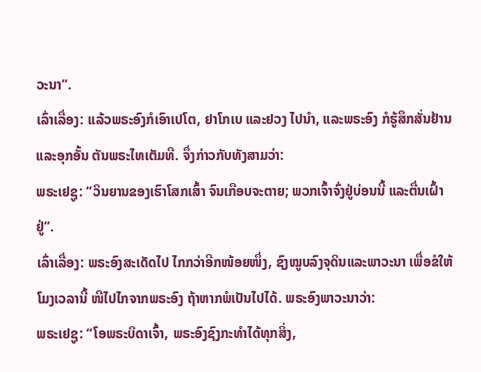ວະນາ”.
ເລົ່າເລື່ອງ: ແລ້ວພຣະອົງກໍເອົາເປໂຕ, ຢາໂກເບ ແລະຢວງ ໄປນຳ, ແລະພຣະອົງ ກໍຮູ້ສຶກສັ່ນຢ້ານ ແລະອຸກອັ້ນ ຕັນພຣະໄທເຕັມທີ. ຈຶ່ງກ່າວກັບທັງສາມວ່າ:
ພຣະເຢຊູ: “ວິນຍານຂອງເຮົາໂສກເສົ້າ ຈົນເກືອບຈະຕາຍ; ພວກເຈົ້າຈົ່ງຢູ່ບ່ອນນີ້ ແລະຕື່ນເຝົ້າຢູ່”.
ເລົ່າເລື່ອງ: ພຣະອົງສະເດັດໄປ ໄກກວ່າອີກໜ້ອຍໜຶ່ງ, ຊົງໝູບລົງຈຸດິນແລະພາວະນາ ເພື່ອຂໍໃຫ້ໂມງເວລານີ້ ໜີໄປໄກຈາກພຣະອົງ ຖ້າຫາກພໍເປັນໄປໄດ້. ພຣະອົງພາວະນາວ່າ:
ພຣະເຢຊູ: “ໂອພຣະບິດາເຈົ້າ, ພຣະອົງຊົງກະທຳໄດ້ທຸກສິ່ງ,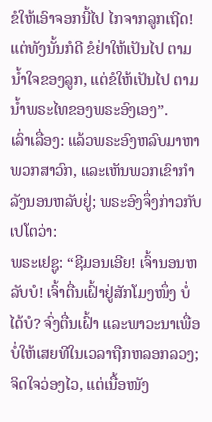ຂໍໃຫ້ເອົາຈອກນີ້ໄປ ໄກຈາກລູກເຖີດ! ແຕ່ທັງນັ້ນກໍດີ ຂໍຢ່າໃຫ້ເປັນໄປ ຕາມນ້ຳໃຈຂອງລູກ, ແຕ່ຂໍໃຫ້ເປັນໄປ ຕາມນ້ຳພຣະໄທຂອງພຣະອົງເອງ”.
ເລົ່າເລື່ອງ: ແລ້ວພຣະອົງຫລົບມາຫາພວກສາວົກ, ແລະເຫັນພວກເຂົາກຳລັງນອນຫລັບຢູ່; ພຣະອົງຈຶ່ງກ່າວກັບເປໂຕວ່າ:
ພຣະເຢຊູ: “ຊີມອນເອີຍ! ເຈົ້ານອນຫລັບບໍ! ເຈົ້າຕື່ນເຝົ້າຢູ່ສັກໂມງໜຶ່ງ ບໍ່ໄດ້ບໍ? ຈົ່ງຕື່ນເຝົ້າ ແລະພາວະນາເພື່ອບໍ່ໃຫ້ເສຍທີໃນເວລາຖືກຫລອກລວງ;ຈິດໃຈວ່ອງໄວ, ແຕ່ເນື້ອໜັງ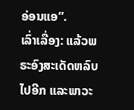ອ່ອນແອ”.
ເລົ່າເລື່ອງ: ແລ້ວພຣະອົງສະເດັດຫລົບໄປອີກ ແລະພາວະ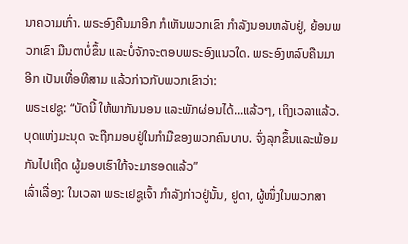ນາຄວາມເກົ່າ. ພຣະອົງຄືນມາອີກ ກໍເຫັນພວກເຂົາ ກຳລັງນອນຫລັບຢູ່, ຍ້ອນພວກເຂົາ ມືນຕາບໍ່ຂຶ້ນ ແລະບໍ່ຈັກຈະຕອບພຣະອົງແນວໃດ. ພຣະອົງຫລົບຄືນມາອີກ ເປັນເທື່ອທີສາມ ແລ້ວກ່າວກັບພວກເຂົາວ່າ:
ພຣະເຢຊູ: “ບັດນີ້ ໃຫ້ພາກັນນອນ ແລະພັກຜ່ອນໄດ້...ແລ້ວໆ, ເຖິງເວລາແລ້ວ.ບຸດແຫ່ງມະນຸດ ຈະຖືກມອບຢູ່ໃນກຳມືຂອງພວກຄົນບາບ. ຈົ່ງລຸກຂຶ້ນແລະພ້ອມກັນໄປເຖີດ ຜູ້ມອບເຮົາໃກ້ຈະມາຮອດແລ້ວ”
ເລົ່າເລື່ອງ: ໃນເວລາ ພຣະເຢຊູເຈົ້າ ກຳລັງກ່າວຢູ່ນັ້ນ, ຢູດາ, ຜູ້ໜຶ່ງໃນພວກສາ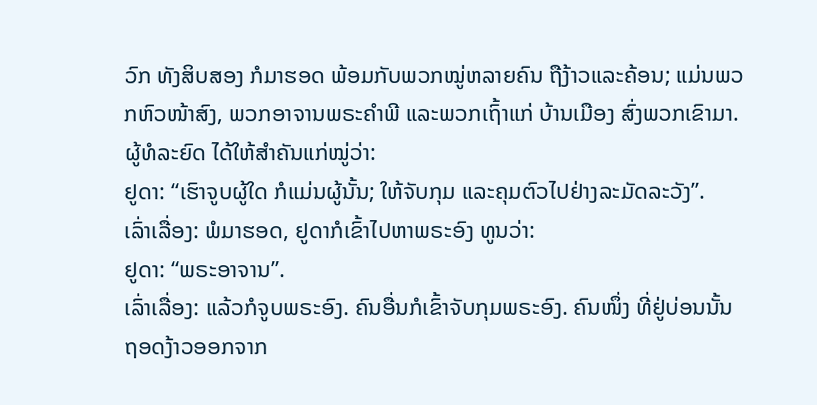ວົກ ທັງສິບສອງ ກໍມາຮອດ ພ້ອມກັບພວກໝູ່ຫລາຍຄົນ ຖືງ້າວແລະຄ້ອນ; ແມ່ນພວກຫົວໜ້າສົງ, ພວກອາຈານພຣະຄຳພີ ແລະພວກເຖົ້າແກ່ ບ້ານເມືອງ ສົ່ງພວກເຂົາມາ. ຜູ້ທໍລະຍົດ ໄດ້ໃຫ້ສຳຄັນແກ່ໝູ່ວ່າ:
ຢູດາ: “ເຮົາຈູບຜູ້ໃດ ກໍແມ່ນຜູ້ນັ້ນ; ໃຫ້ຈັບກຸມ ແລະຄຸມຕົວໄປຢ່າງລະມັດລະວັງ”.
ເລົ່າເລື່ອງ: ພໍມາຮອດ, ຢູດາກໍເຂົ້າໄປຫາພຣະອົງ ທູນວ່າ:
ຢູດາ: “ພຣະອາຈານ”.
ເລົ່າເລື່ອງ: ແລ້ວກໍຈູບພຣະອົງ. ຄົນອື່ນກໍເຂົ້າຈັບກຸມພຣະອົງ. ຄົນໜຶ່ງ ທີ່ຢູ່ບ່ອນນັ້ນ ຖອດງ້າວອອກຈາກ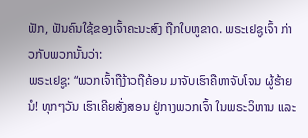ຟັກ, ຟັນຄົນໃຊ້ຂອງເຈົ້າຄະນະສົງ ຖືກໃບຫູຂາດ. ພຣະເຢຊູເຈົ້າ ກ່າວກັບພວກນັ້ນວ່າ:
ພຣະເຢຊູ: “ພວກເຈົ້າຖືງ້າວຖືຄ້ອນ ມາຈັບເຮົາຄືຫາຈັບໂຈນ ຜູ້ຮ້າຍນໍ! ທຸກໆວັນ ເຮົາເຄີຍສັ່ງສອນ ຢູ່ກາງພວກເຈົ້າ ໃນພຣະວິຫານ ແລະ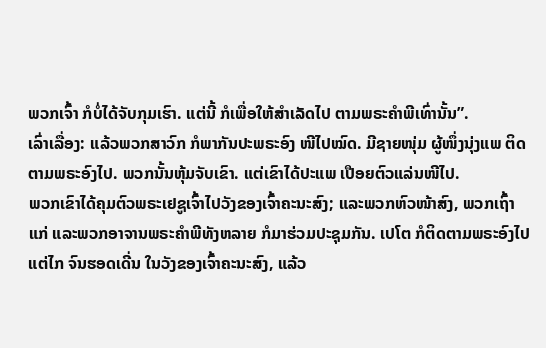ພວກເຈົ້າ ກໍບໍ່ໄດ້ຈັບກຸມເຮົາ. ແຕ່ນີ້ ກໍເພື່ອໃຫ້ສຳເລັດໄປ ຕາມພຣະຄຳພີເທົ່ານັ້ນ”.
ເລົ່າເລື່ອງ: ແລ້ວພວກສາວົກ ກໍພາກັນປະພຣະອົງ ໜີໄປໝົດ. ມີຊາຍໜຸ່ມ ຜູ້ໜຶ່ງນຸ່ງແພ ຕິດຕາມພຣະອົງໄປ. ພວກນັ້ນຫຸ້ມຈັບເຂົາ. ແຕ່ເຂົາໄດ້ປະແພ ເປືອຍຕົວແລ່ນໜີໄປ.
ພວກເຂົາໄດ້ຄຸມຕົວພຣະເຢຊູເຈົ້າໄປວັງຂອງເຈົ້າຄະນະສົງ; ແລະພວກຫົວໜ້າສົງ, ພວກເຖົ້າແກ່ ແລະພວກອາຈານພຣະຄຳພີທັງຫລາຍ ກໍມາຮ່ວມປະຊຸມກັນ. ເປໂຕ ກໍຕິດຕາມພຣະອົງໄປ ແຕ່ໄກ ຈົນຮອດເດີ່ນ ໃນວັງຂອງເຈົ້າຄະນະສົງ, ແລ້ວ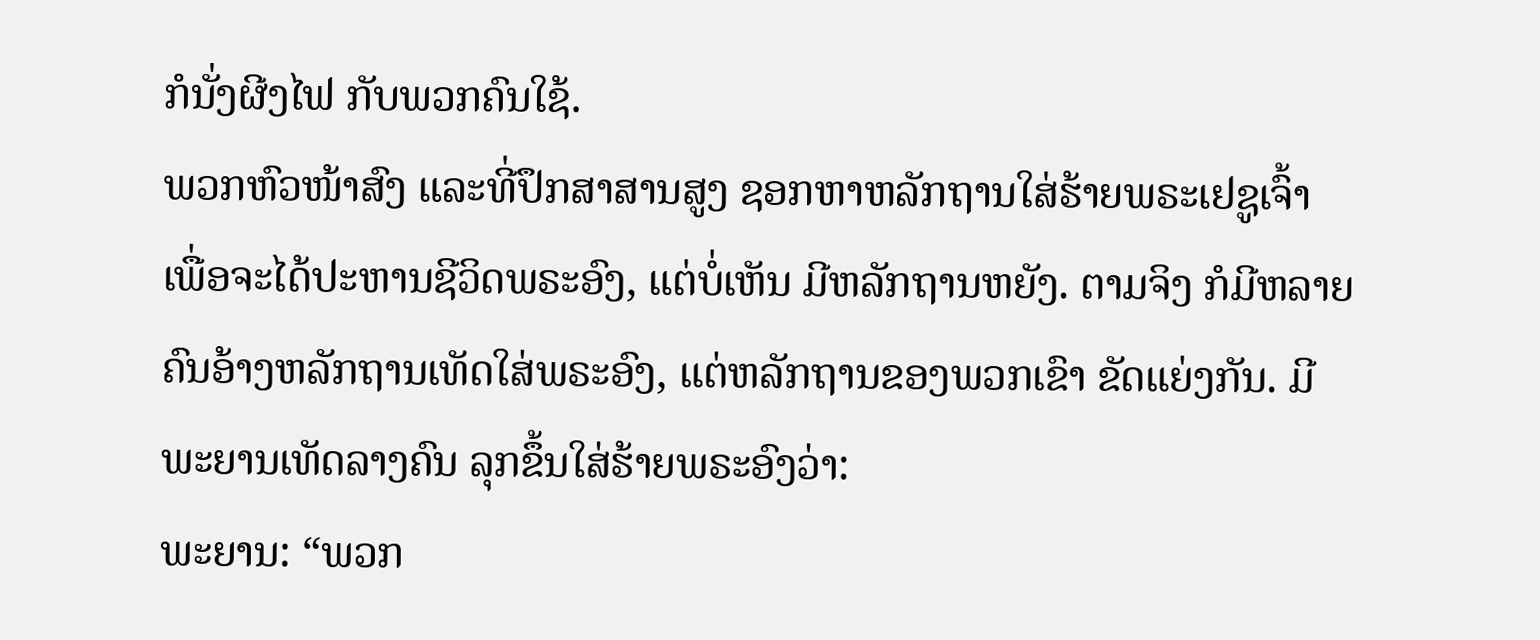ກໍນັ່ງຜີງໄຟ ກັບພວກຄົນໃຊ້.
ພວກຫົວໜ້າສົງ ແລະທີ່ປຶກສາສານສູງ ຊອກຫາຫລັກຖານໃສ່ຮ້າຍພຣະເຢຊູເຈົ້າ ເພື່ອຈະໄດ້ປະຫານຊີວິດພຣະອົງ, ແຕ່ບໍ່ເຫັນ ມີຫລັກຖານຫຍັງ. ຕາມຈິງ ກໍມີຫລາຍຄົນອ້າງຫລັກຖານເທັດໃສ່ພຣະອົງ, ແຕ່ຫລັກຖານຂອງພວກເຂົາ ຂັດແຍ່ງກັນ. ມີພະຍານເທັດລາງຄົນ ລຸກຂຶ້ນໃສ່ຮ້າຍພຣະອົງວ່າ:
ພະຍານ: “ພວກ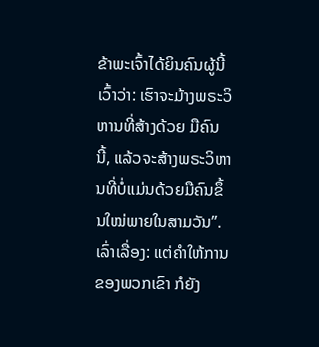ຂ້າພະເຈົ້າໄດ້ຍິນຄົນຜູ້ນີ້ເວົ້າວ່າ: ເຮົາຈະມ້າງພຣະວິຫານທີ່ສ້າງດ້ວຍ ມືຄົນນີ້, ແລ້ວຈະສ້າງພຣະວິຫານທີ່ບໍ່ແມ່ນດ້ວຍມືຄົນຂຶ້ນໃໝ່ພາຍໃນສາມວັນ”.
ເລົ່າເລື່ອງ: ແຕ່ຄຳໃຫ້ການຂອງພວກເຂົາ ກໍຍັງ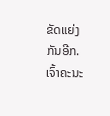ຂັດແຍ່ງກັນອີກ. ເຈົ້າຄະນະ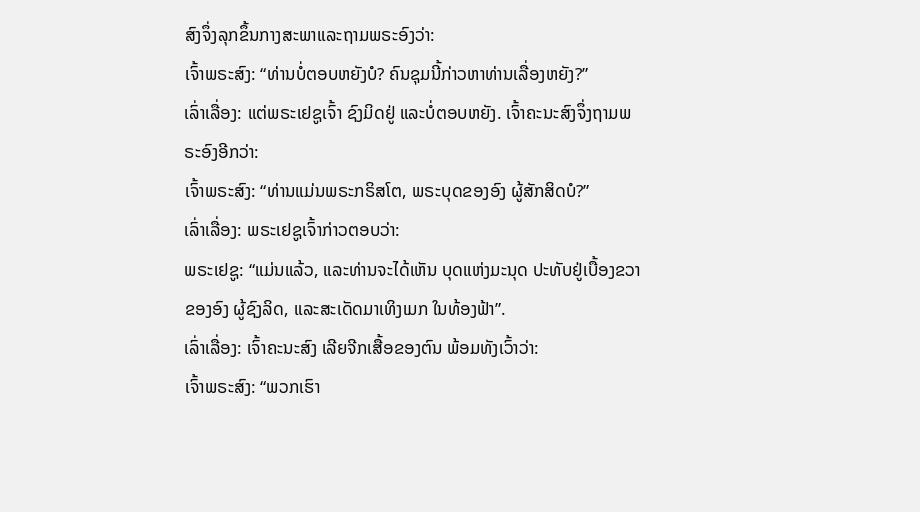ສົງຈຶ່ງລຸກຂຶ້ນກາງສະພາແລະຖາມພຣະອົງວ່າ:
ເຈົ້າພຣະສົງ: “ທ່ານບໍ່ຕອບຫຍັງບໍ? ຄົນຊຸມນີ້ກ່າວຫາທ່ານເລື່ອງຫຍັງ?”
ເລົ່າເລື່ອງ: ແຕ່ພຣະເຢຊູເຈົ້າ ຊົງມິດຢູ່ ແລະບໍ່ຕອບຫຍັງ. ເຈົ້າຄະນະສົງຈຶ່ງຖາມພຣະອົງອີກວ່າ:
ເຈົ້າພຣະສົງ: “ທ່ານແມ່ນພຣະກຣິສໂຕ, ພຣະບຸດຂອງອົງ ຜູ້ສັກສິດບໍ?”
ເລົ່າເລື່ອງ: ພຣະເຢຊູເຈົ້າກ່າວຕອບວ່າ:
ພຣະເຢຊູ: “ແມ່ນແລ້ວ, ແລະທ່ານຈະໄດ້ເຫັນ ບຸດແຫ່ງມະນຸດ ປະທັບຢູ່ເບື້ອງຂວາຂອງອົງ ຜູ້ຊົງລິດ, ແລະສະເດັດມາເທິງເມກ ໃນທ້ອງຟ້າ”.
ເລົ່າເລື່ອງ: ເຈົ້າຄະນະສົງ ເລີຍຈີກເສື້ອຂອງຕົນ ພ້ອມທັງເວົ້າວ່າ:
ເຈົ້າພຣະສົງ: “ພວກເຮົາ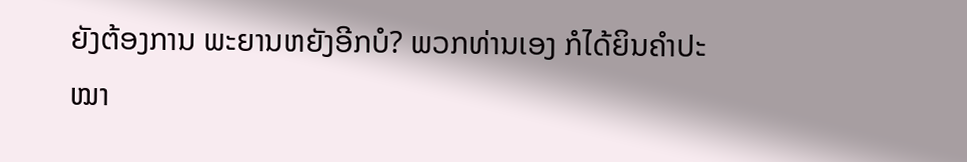ຍັງຕ້ອງການ ພະຍານຫຍັງອີກບໍ? ພວກທ່ານເອງ ກໍໄດ້ຍິນຄຳປະໝາ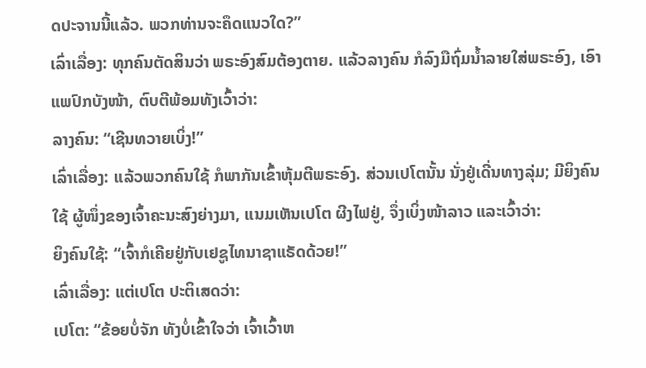ດປະຈານນີ້ແລ້ວ. ພວກທ່ານຈະຄຶດແນວໃດ?”
ເລົ່າເລື່ອງ: ທຸກຄົນຕັດສິນວ່າ ພຣະອົງສົມຕ້ອງຕາຍ. ແລ້ວລາງຄົນ ກໍລົງມືຖົ່ມນ້ຳລາຍໃສ່ພຣະອົງ, ເອົາແພປົກບັງໜ້າ, ຕົບຕີພ້ອມທັງເວົ້າວ່າ:
ລາງຄົນ: “ເຊີນທວາຍເບິ່ງ!”
ເລົ່າເລື່ອງ: ແລ້ວພວກຄົນໃຊ້ ກໍພາກັນເຂົ້າຫຸ້ມຕີພຣະອົງ. ສ່ວນເປໂຕນັ້ນ ນັ່ງຢູ່ເດີ່ນທາງລຸ່ມ; ມີຍິງຄົນໃຊ້ ຜູ້ໜຶ່ງຂອງເຈົ້າຄະນະສົງຍ່າງມາ, ແນມເຫັນເປໂຕ ຜີງໄຟຢູ່, ຈຶ່ງເບິ່ງໜ້າລາວ ແລະເວົ້າວ່າ:
ຍິງຄົນໃຊ້: “ເຈົ້າກໍເຄີຍຢູ່ກັບເຢຊູໄທນາຊາແຣັດດ້ວຍ!”
ເລົ່າເລື່ອງ: ແຕ່ເປໂຕ ປະຕິເສດວ່າ:
ເປໂຕ: “ຂ້ອຍບໍ່ຈັກ ທັງບໍ່ເຂົ້າໃຈວ່າ ເຈົ້າເວົ້າຫ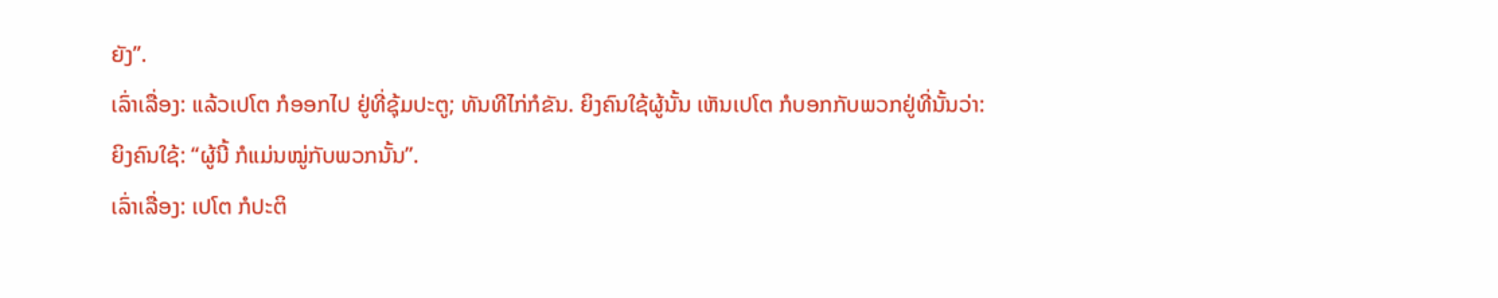ຍັງ”.
ເລົ່າເລື່ອງ: ແລ້ວເປໂຕ ກໍອອກໄປ ຢູ່ທີ່ຊຸ້ມປະຕູ; ທັນທີໄກ່ກໍຂັນ. ຍິງຄົນໃຊ້ຜູ້ນັ້ນ ເຫັນເປໂຕ ກໍບອກກັບພວກຢູ່ທີ່ນັ້ນວ່າ:
ຍິງຄົນໃຊ້: “ຜູ້ນີ້ ກໍແມ່ນໝູ່ກັບພວກນັ້ນ”.
ເລົ່າເລື່ອງ: ເປໂຕ ກໍປະຕິ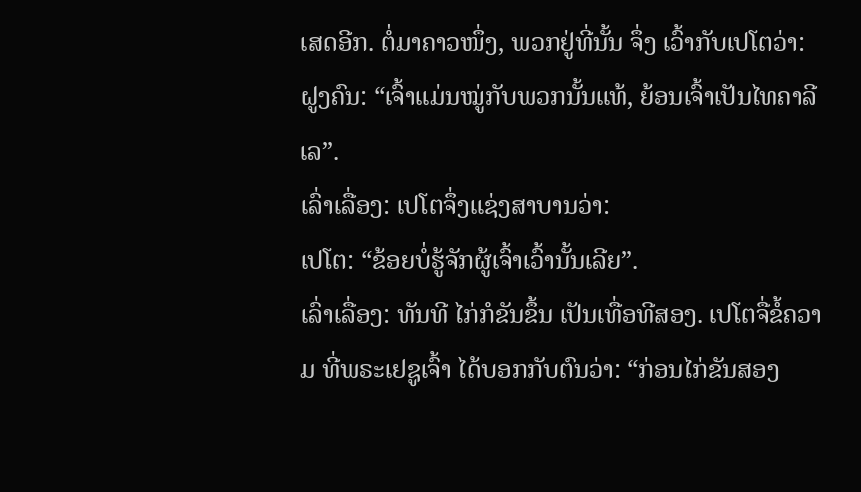ເສດອີກ. ຕໍ່ມາຄາວໜຶ່ງ, ພວກຢູ່ທີ່ນັ້ນ ຈຶ່ງ ເວົ້າກັບເປໂຕວ່າ:
ຝູງຄົນ: “ເຈົ້າແມ່ນໝູ່ກັບພວກນັ້ນແທ້, ຍ້ອນເຈົ້າເປັນໄທຄາລີເລ”.
ເລົ່າເລື່ອງ: ເປໂຕຈຶ່ງແຊ່ງສາບານວ່າ:
ເປໂຕ: “ຂ້ອຍບໍ່ຮູ້ຈັກຜູ້ເຈົ້າເວົ້ານັ້ນເລີຍ”.
ເລົ່າເລື່ອງ: ທັນທີ ໄກ່ກໍຂັນຂຶ້ນ ເປັນເທື່ອທີສອງ. ເປໂຕຈື່ຂໍ້ຄວາມ ທີ່ພຣະເຢຊູເຈົ້າ ໄດ້ບອກກັບຕົນວ່າ: “ກ່ອນໄກ່ຂັນສອງ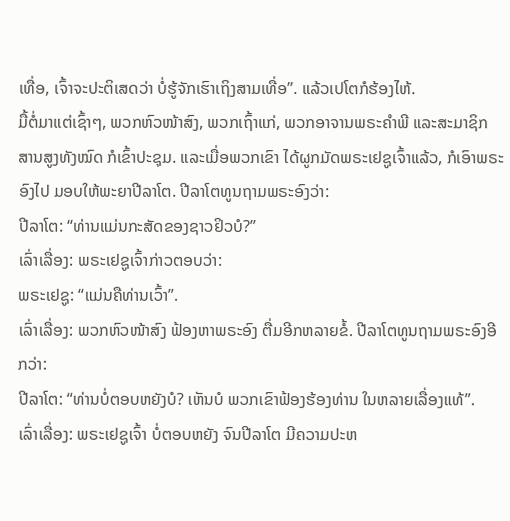ເທື່ອ, ເຈົ້າຈະປະຕິເສດວ່າ ບໍ່ຮູ້ຈັກເຮົາເຖິງສາມເທື່ອ”. ແລ້ວເປໂຕກໍຮ້ອງໄຫ້.
ມື້ຕໍ່ມາແຕ່ເຊົ້າໆ, ພວກຫົວໜ້າສົງ, ພວກເຖົ້າແກ່, ພວກອາຈານພຣະຄຳພີ ແລະສະມາຊິກ ສານສູງທັງໝົດ ກໍເຂົ້າປະຊຸມ. ແລະເມື່ອພວກເຂົາ ໄດ້ຜູກມັດພຣະເຢຊູເຈົ້າແລ້ວ, ກໍເອົາພຣະອົງໄປ ມອບໃຫ້ພະຍາປີລາໂຕ. ປີລາໂຕທູນຖາມພຣະອົງວ່າ:
ປີລາໂຕ: “ທ່ານແມ່ນກະສັດຂອງຊາວຢິວບໍ?”
ເລົ່າເລື່ອງ: ພຣະເຢຊູເຈົ້າກ່າວຕອບວ່າ:
ພຣະເຢຊູ: “ແມ່ນຄືທ່ານເວົ້າ”.
ເລົ່າເລື່ອງ: ພວກຫົວໜ້າສົງ ຟ້ອງຫາພຣະອົງ ຕື່ມອີກຫລາຍຂໍ້. ປີລາໂຕທູນຖາມພຣະອົງອີກວ່າ:
ປີລາໂຕ: “ທ່ານບໍ່ຕອບຫຍັງບໍ? ເຫັນບໍ ພວກເຂົາຟ້ອງຮ້ອງທ່ານ ໃນຫລາຍເລື່ອງແທ້”.
ເລົ່າເລື່ອງ: ພຣະເຢຊູເຈົ້າ ບໍ່ຕອບຫຍັງ ຈົນປີລາໂຕ ມີຄວາມປະຫ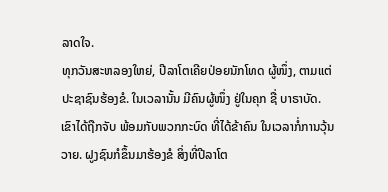ລາດໃຈ.
ທຸກວັນສະຫລອງໃຫຍ່, ປີລາໂຕເຄີຍປ່ອຍນັກໂທດ ຜູ້ໜຶ່ງ, ຕາມແຕ່ປະຊາຊົນຮ້ອງຂໍ. ໃນເວລານັ້ນ ມີຄົນຜູ້ໜຶ່ງ ຢູ່ໃນຄຸກ ຊື່ ບາຣາບັດ. ເຂົາໄດ້ຖືກຈັບ ພ້ອມກັບພວກກະບົດ ທີ່ໄດ້ຂ້າຄົນ ໃນເວລາກໍ່ການວຸ້ນວາຍ. ຝູງຊົນກໍຂຶ້ນມາຮ້ອງຂໍ ສິ່ງທີ່ປີລາໂຕ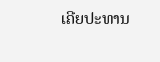ເຄີຍປະທານ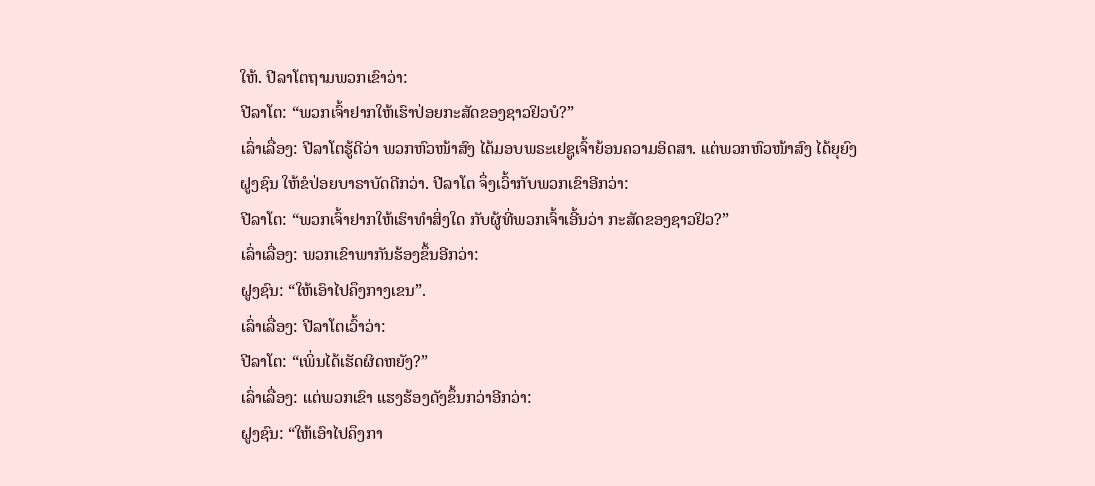ໃຫ້. ປີລາໂຕຖາມພວກເຂົາວ່າ:
ປີລາໂຕ: “ພວກເຈົ້າຢາກໃຫ້ເຮົາປ່ອຍກະສັດຂອງຊາວຢິວບໍ?”
ເລົ່າເລື່ອງ: ປີລາໂຕຮູ້ດີວ່າ ພວກຫົວໜ້າສົງ ໄດ້ມອບພຣະເຢຊູເຈົ້າຍ້ອນຄວາມອິດສາ. ແຕ່ພວກຫົວໜ້າສົງ ໄດ້ຍຸຍົງຝູງຊົນ ໃຫ້ຂໍປ່ອຍບາຣາບັດດີກວ່າ. ປີລາໂຕ ຈຶ່ງເວົ້າກັບພວກເຂົາອີກວ່າ:
ປີລາໂຕ: “ພວກເຈົ້າຢາກໃຫ້ເຮົາທຳສິ່ງໃດ ກັບຜູ້ທີ່ພວກເຈົ້າເອີ້ນວ່າ ກະສັດຂອງຊາວຢິວ?”
ເລົ່າເລື່ອງ: ພວກເຂົາພາກັນຮ້ອງຂຶ້ນອີກວ່າ:
ຝູງຊົນ: “ໃຫ້ເອົາໄປຄຶງກາງເຂນ”.
ເລົ່າເລື່ອງ: ປີລາໂຕເວົ້າວ່າ:
ປີລາໂຕ: “ເພິ່ນໄດ້ເຮັດຜິດຫຍັງ?”
ເລົ່າເລື່ອງ: ແຕ່ພວກເຂົາ ແຮງຮ້ອງດັງຂຶ້ນກວ່າອີກວ່າ:
ຝູງຊົນ: “ໃຫ້ເອົາໄປຄຶງກາ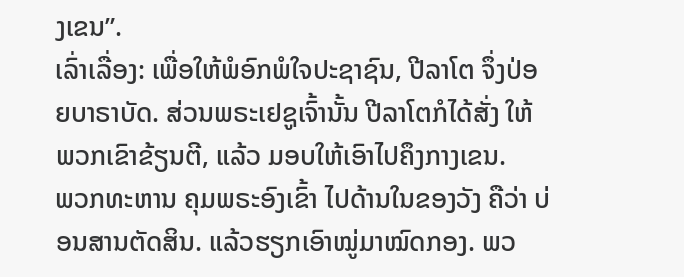ງເຂນ”.
ເລົ່າເລື່ອງ: ເພື່ອໃຫ້ພໍອົກພໍໃຈປະຊາຊົນ, ປີລາໂຕ ຈຶ່ງປ່ອຍບາຣາບັດ. ສ່ວນພຣະເຢຊູເຈົ້ານັ້ນ ປີລາໂຕກໍໄດ້ສັ່ງ ໃຫ້ພວກເຂົາຂ້ຽນຕີ, ແລ້ວ ມອບໃຫ້ເອົາໄປຄຶງກາງເຂນ.
ພວກທະຫານ ຄຸມພຣະອົງເຂົ້າ ໄປດ້ານໃນຂອງວັງ ຄືວ່າ ບ່ອນສານຕັດສິນ. ແລ້ວຮຽກເອົາໝູ່ມາໝົດກອງ. ພວ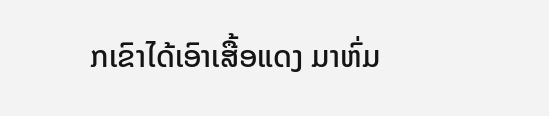ກເຂົາໄດ້ເອົາເສື້ອແດງ ມາຫົ່ມ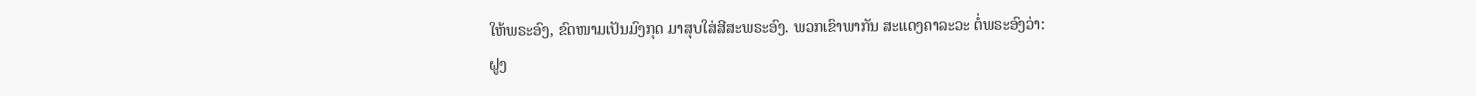ໃຫ້ພຣະອົງ, ຂົດໜາມເປັນມົງກຸດ ມາສຸບໃສ່ສີສະພຣະອົງ. ພວກເຂົາພາກັນ ສະແດງຄາລະວະ ຕໍ່ພຣະອົງວ່າ:
ຝູງ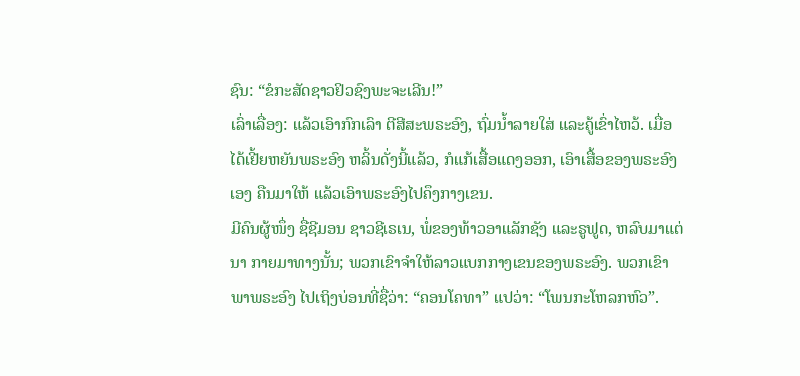ຊົນ: “ຂໍກະສັດຊາວຢິວຊົງພະຈະເລີນ!”
ເລົ່າເລື່ອງ: ແລ້ວເອົາກົກເລົາ ຕີສີສະພຣະອົງ, ຖົ່ມນ້ຳລາຍໃສ່ ແລະຄູ້ເຂົ່າໄຫວ້. ເມື່ອໄດ້ເຢີ້ຍຫຍັນພຣະອົງ ຫລິ້ນດັ່ງນີ້ແລ້ວ, ກໍແກ້ເສື້ອແດງອອກ, ເອົາເສື້ອຂອງພຣະອົງເອງ ຄືນມາໃຫ້ ແລ້ວເອົາພຣະອົງໄປຄຶງກາງເຂນ.
ມີຄົນຜູ້ໜຶ່ງ ຊື່ຊີມອນ ຊາວຊີເຣເນ, ພໍ່ຂອງທ້າວອາແລັກຊັງ ແລະຣູຟູດ, ຫລົບມາແຕ່ນາ ກາຍມາທາງນັ້ນ; ພວກເຂົາຈຳໃຫ້ລາວແບກກາງເຂນຂອງພຣະອົງ. ພວກເຂົາພາພຣະອົງ ໄປເຖິງບ່ອນທີ່ຊື່ວ່າ: “ຄອນໂຄທາ” ແປວ່າ: “ໂພນກະໂຫລກຫົວ”.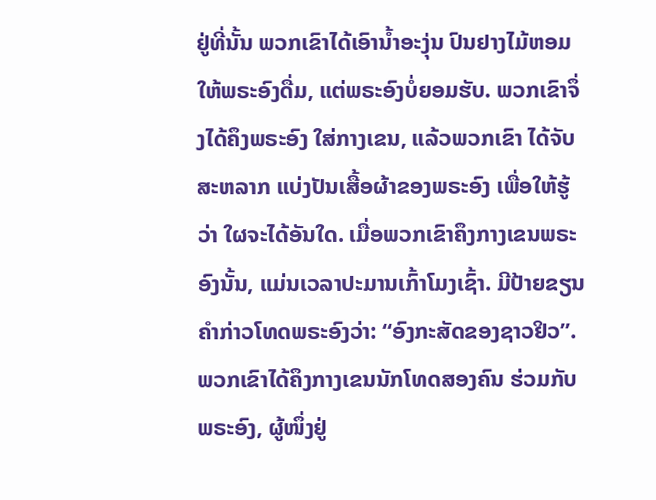ຢູ່ທີ່ນັ້ນ ພວກເຂົາໄດ້ເອົານ້ຳອະງຸ່ນ ປົນຢາງໄມ້ຫອມ ໃຫ້ພຣະອົງດື່ມ, ແຕ່ພຣະອົງບໍ່ຍອມຮັບ. ພວກເຂົາຈຶ່ງໄດ້ຄຶງພຣະອົງ ໃສ່ກາງເຂນ, ແລ້ວພວກເຂົາ ໄດ້ຈັບສະຫລາກ ແບ່ງປັນເສື້ອຜ້າຂອງພຣະອົງ ເພື່ອໃຫ້ຮູ້ວ່າ ໃຜຈະໄດ້ອັນໃດ. ເມື່ອພວກເຂົາຄຶງກາງເຂນພຣະອົງນັ້ນ, ແມ່ນເວລາປະມານເກົ້າໂມງເຊົ້າ. ມີປ້າຍຂຽນຄຳກ່າວໂທດພຣະອົງວ່າ: “ອົງກະສັດຂອງຊາວຢິວ”. ພວກເຂົາໄດ້ຄຶງກາງເຂນນັກໂທດສອງຄົນ ຮ່ວມກັບພຣະອົງ, ຜູ້ໜຶ່ງຢູ່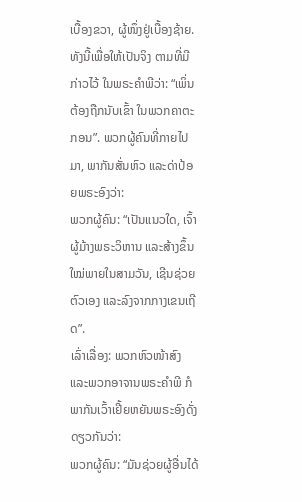ເບື້ອງຂວາ, ຜູ້ໜຶ່ງຢູ່ເບື້ອງຊ້າຍ. ທັງນີ້ເພື່ອໃຫ້ເປັນຈິງ ຕາມທີ່ມີກ່າວໄວ້ ໃນພຣະຄຳພີວ່າ: “ເພິ່ນຕ້ອງຖືກນັບເຂົ້າ ໃນພວກຄາຕະກອນ”. ພວກຜູ້ຄົນທີ່ກາຍໄປມາ, ພາກັນສັ່ນຫົວ ແລະດ່າປ້ອຍພຣະອົງວ່າ:
ພວກຜູ້ຄົນ: “ເປັນແນວໃດ, ເຈົ້າຜູ້ມ້າງພຣະວິຫານ ແລະສ້າງຂຶ້ນໃໝ່ພາຍໃນສາມວັນ, ເຊີນຊ່ວຍຕົວເອງ ແລະລົງຈາກກາງເຂນເຖີດ”.
ເລົ່າເລື່ອງ: ພວກຫົວໜ້າສົງ ແລະພວກອາຈານພຣະຄຳພີ ກໍພາກັນເວົ້າເຢີ້ຍຫຍັນພຣະອົງດັ່ງດຽວກັນວ່າ:
ພວກຜູ້ຄົນ: “ມັນຊ່ວຍຜູ້ອື່ນໄດ້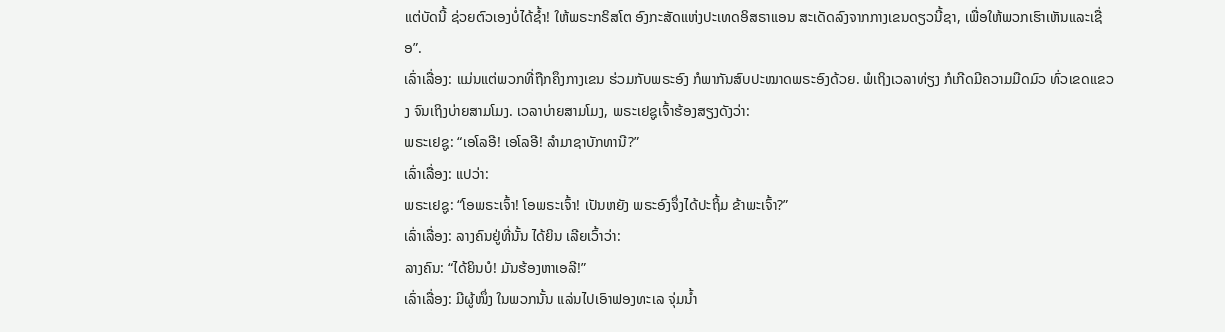ແຕ່ບັດນີ້ ຊ່ວຍຕົວເອງບໍ່ໄດ້ຊ້ຳ! ໃຫ້ພຣະກຣິສໂຕ ອົງກະສັດແຫ່ງປະເທດອິສຣາແອນ ສະເດັດລົງຈາກກາງເຂນດຽວນີ້ຊາ, ເພື່ອໃຫ້ພວກເຮົາເຫັນແລະເຊື່ອ”.
ເລົ່າເລື່ອງ: ແມ່ນແຕ່ພວກທີ່ຖືກຄຶງກາງເຂນ ຮ່ວມກັບພຣະອົງ ກໍພາກັນສົບປະໝາດພຣະອົງດ້ວຍ. ພໍເຖິງເວລາທ່ຽງ ກໍເກີດມີຄວາມມືດມົວ ທົ່ວເຂດແຂວງ ຈົນເຖິງບ່າຍສາມໂມງ. ເວລາບ່າຍສາມໂມງ, ພຣະເຢຊູເຈົ້າຮ້ອງສຽງດັງວ່າ:
ພຣະເຢຊູ: “ເອໂລອີ! ເອໂລອີ! ລຳມາຊາບັກທານີ?”
ເລົ່າເລື່ອງ: ແປວ່າ:
ພຣະເຢຊູ: “ໂອພຣະເຈົ້າ! ໂອພຣະເຈົ້າ! ເປັນຫຍັງ ພຣະອົງຈຶ່ງໄດ້ປະຖິ້ມ ຂ້າພະເຈົ້າ?”
ເລົ່າເລື່ອງ: ລາງຄົນຢູ່ທີ່ນັ້ນ ໄດ້ຍິນ ເລີຍເວົ້າວ່າ:
ລາງຄົນ: “ໄດ້ຍິນບໍ! ມັນຮ້ອງຫາເອລີ!”
ເລົ່າເລື່ອງ: ມີຜູ້ໜຶ່ງ ໃນພວກນັ້ນ ແລ່ນໄປເອົາຟອງທະເລ ຈຸ່ມນ້ຳ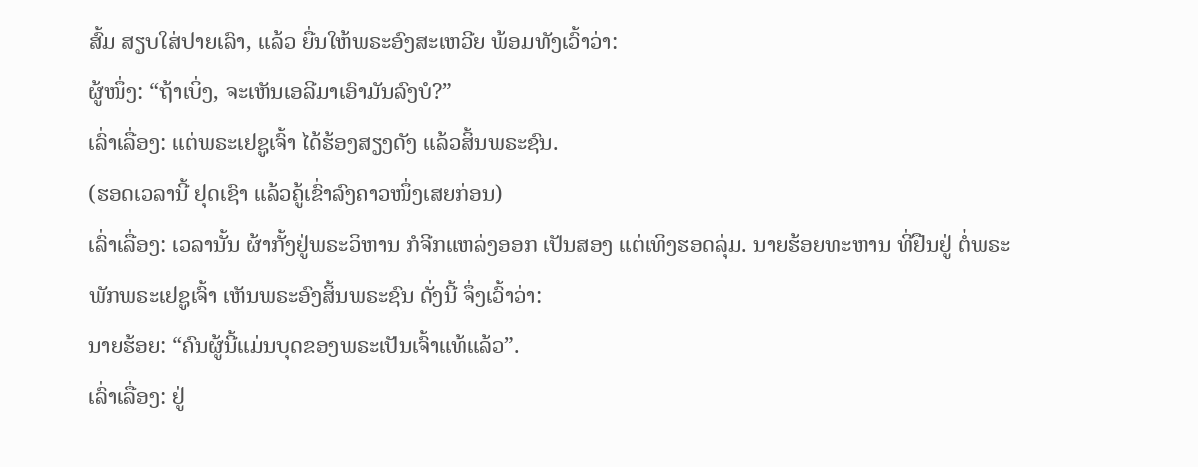ສົ້ມ ສຽບໃສ່ປາຍເລົາ, ແລ້ວ ຍື່ນໃຫ້ພຣະອົງສະເຫວີຍ ພ້ອມທັງເວົ້າວ່າ:
ຜູ້ໜຶ່ງ: “ຖ້າເບິ່ງ, ຈະເຫັນເອລີມາເອົາມັນລົງບໍ?”
ເລົ່າເລື່ອງ: ແຕ່ພຣະເຢຊູເຈົ້າ ໄດ້ຮ້ອງສຽງດັງ ແລ້ວສິ້ນພຣະຊົນ.
(ຮອດເວລານີ້ ຢຸດເຊົາ ແລ້ວຄູ້ເຂົ່າລົງຄາວໜຶ່ງເສຍກ່ອນ)
ເລົ່າເລື່ອງ: ເວລານັ້ນ ຜ້າກັ້ງຢູ່ພຣະວິຫານ ກໍຈີກແຫລ່ງອອກ ເປັນສອງ ແຕ່ເທິງຮອດລຸ່ມ. ນາຍຮ້ອຍທະຫານ ທີ່ຢືນຢູ່ ຕໍ່ພຣະພັກພຣະເຢຊູເຈົ້າ ເຫັນພຣະອົງສິ້ນພຣະຊົນ ດັ່ງນີ້ ຈຶ່ງເວົ້າວ່າ:
ນາຍຮ້ອຍ: “ຄົນຜູ້ນີ້ແມ່ນບຸດຂອງພຣະເປັນເຈົ້າແທ້ແລ້ວ”.
ເລົ່າເລື່ອງ: ຢູ່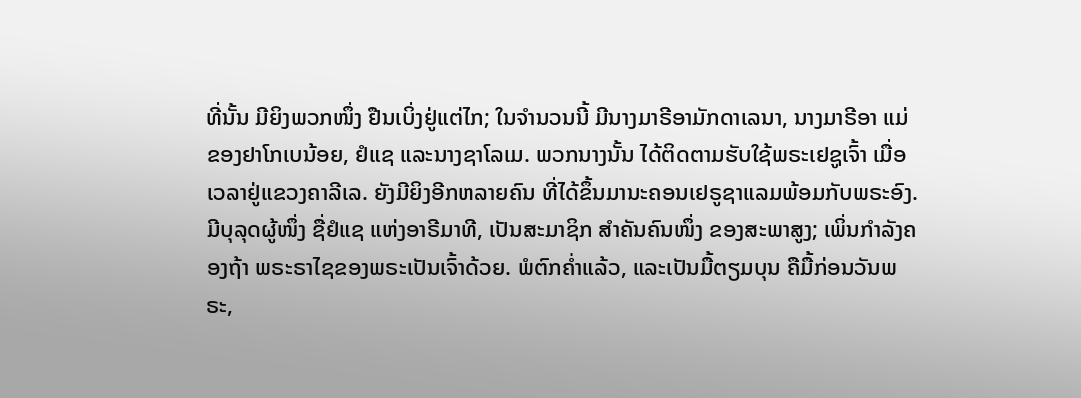ທີ່ນັ້ນ ມີຍິງພວກໜຶ່ງ ຢືນເບິ່ງຢູ່ແຕ່ໄກ; ໃນຈຳນວນນີ້ ມີນາງມາຣີອາມັກດາເລນາ, ນາງມາຣີອາ ແມ່ຂອງຢາໂກເບນ້ອຍ, ຢໍແຊ ແລະນາງຊາໂລເມ. ພວກນາງນັ້ນ ໄດ້ຕິດຕາມຮັບໃຊ້ພຣະເຢຊູເຈົ້າ ເມື່ອເວລາຢູ່ແຂວງຄາລີເລ. ຍັງມີຍິງອີກຫລາຍຄົນ ທີ່ໄດ້ຂຶ້ນມານະຄອນເຢຣູຊາແລມພ້ອມກັບພຣະອົງ.
ມີບຸລຸດຜູ້ໜຶ່ງ ຊື່ຢໍແຊ ແຫ່ງອາຣີມາທີ, ເປັນສະມາຊິກ ສຳຄັນຄົນໜຶ່ງ ຂອງສະພາສູງ; ເພິ່ນກຳລັງຄອງຖ້າ ພຣະຣາໄຊຂອງພຣະເປັນເຈົ້າດ້ວຍ. ພໍຕົກຄ່ຳແລ້ວ, ແລະເປັນມື້ຕຽມບຸນ ຄືມື້ກ່ອນວັນພຣະ,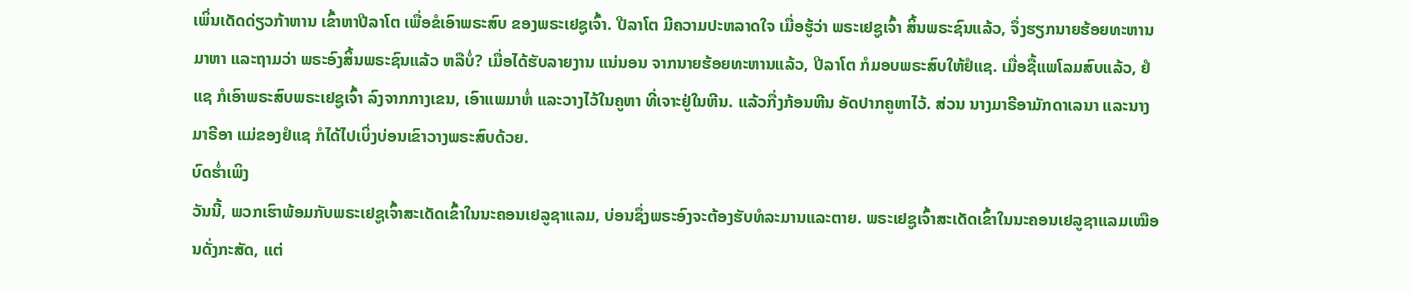ເພິ່ນເດັດດ່ຽວກ້າຫານ ເຂົ້າຫາປີລາໂຕ ເພື່ອຂໍເອົາພຣະສົບ ຂອງພຣະເຢຊູເຈົ້າ. ປີລາໂຕ ມີຄວາມປະຫລາດໃຈ ເມື່ອຮູ້ວ່າ ພຣະເຢຊູເຈົ້າ ສິ້ນພຣະຊົນແລ້ວ, ຈຶ່ງຮຽກນາຍຮ້ອຍທະຫານມາຫາ ແລະຖາມວ່າ ພຣະອົງສິ້ນພຣະຊົນແລ້ວ ຫລືບໍ່? ເມື່ອໄດ້ຮັບລາຍງານ ແນ່ນອນ ຈາກນາຍຮ້ອຍທະຫານແລ້ວ, ປີລາໂຕ ກໍມອບພຣະສົບໃຫ້ຢໍແຊ. ເມື່ອຊື້ແພໂລມສົບແລ້ວ, ຢໍແຊ ກໍເອົາພຣະສົບພຣະເຢຊູເຈົ້າ ລົງຈາກກາງເຂນ, ເອົາແພມາຫໍ່ ແລະວາງໄວ້ໃນຄູຫາ ທີ່ເຈາະຢູ່ໃນຫີນ. ແລ້ວກື່ງກ້ອນຫີນ ອັດປາກຄູຫາໄວ້. ສ່ວນ ນາງມາຣີອາມັກດາເລນາ ແລະນາງມາຣີອາ ແມ່ຂອງຢໍແຊ ກໍໄດ້ໄປເບິ່ງບ່ອນເຂົາວາງພຣະສົບດ້ວຍ.
ບົດຮ່ຳເພິງ
ວັນນີ້, ພວກເຮົາພ້ອມກັບພຣະເຢຊູເຈົ້າສະເດັດເຂົ້າໃນນະຄອນເຢລູຊາແລມ, ບ່ອນຊຶ່ງພຣະອົງຈະຕ້ອງຮັບທໍລະມານແລະຕາຍ. ພຣະເຢຊູເຈົ້າສະເດັດເຂົ້າໃນນະຄອນເຢລູຊາແລມເໝືອນດັ່ງກະສັດ, ແຕ່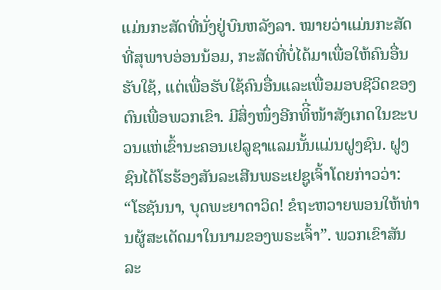ແມ່ນກະສັດທີ່ນັ່ງຢູ່ບົນຫລັງລາ. ໝາຍວ່າແມ່ນກະສັດທີ່ສຸພາບອ່ອນນ້ອມ, ກະສັດທີ່ບໍ່ໄດ້ມາເພື່ອໃຫ້ຄົນອື່ນຮັບໃຊ້, ແຕ່ເພື່ອຮັບໃຊ້ຄົນອື່ນແລະເພື່ອມອບຊີວິດຂອງຕົນເພື່ອພວກເຂົາ. ມີສິ່ງໜຶ່ງອີກທິີ່ໜ້າສັງເກດໃນຂະບວນແຫ່ເຂົ້ານະຄອນເຢລູຊາແລມນັ້ນແມ່ນຝູງຊົນ. ຝູງຊົນໄດ້ໂຮຮ້ອງສັນລະເສີນພຣະເຢຊູເຈົ້າໂດຍກ່າວວ່າ: “ໂຮຊັນນາ, ບຸດພະຍາດາວິດ! ຂໍຖະຫວາຍພອນໃຫ້ທ່ານຜູ້ສະເດັດມາໃນນາມຂອງພຣະເຈົ້າ”. ພວກເຂົາສັນລະ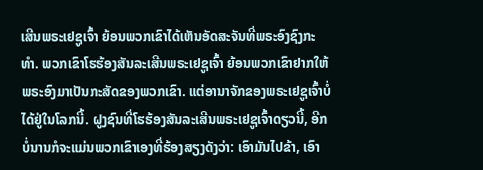ເສີນພຣະເຢຊູເຈົ້າ ຍ້ອນພວກເຂົາໄດ້ເຫັນອັດສະຈັນທີ່ພຣະອົງຊົງກະທໍາ. ພວກເຂົາໂຮຮ້ອງສັນລະເສີນພຣະເຢຊູເຈົ້າ ຍ້ອນພວກເຂົາຢາກໃຫ້ພຣະອົງມາເປັນກະສັດຂອງພວກເຂົາ. ແຕ່ອານາຈັກຂອງພຣະເຢຊູເຈົ້າບໍ່ໄດ້ຢູ່ໃນໂລກນີ້. ຝູງຊົນທີ່ໂຮຮ້ອງສັນລະເສີນພຣະເຢຊູເຈົ້າດຽວນີ້, ອີກບໍ່ນານກໍຈະແມ່ນພວກເຂົາເອງທີ່ຮ້ອງສຽງດັງວ່າ: ເອົາມັນໄປຂ້າ, ເອົາ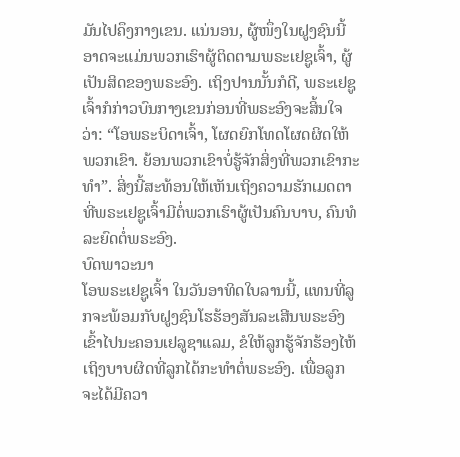ມັນໄປຄຶງກາງເຂນ. ແນ່ນອນ, ຜູ້ໜຶ່ງໃນຝູງຊົນນີ້ອາດຈະແມ່ນພວກເຮົາຜູ້ຕິດຕາມພຣະເຢຊູເຈົ້າ, ຜູ້ເປັນສິດຂອງພຣະອົງ. ເຖິງປານນັ້ນກໍດີ, ພຣະເຢຊູເຈົ້າກໍກ່າວບົນກາງເຂນກ່ອນທີ່ພຣະອົງຈະສິ້ນໃຈວ່າ: “ໂອພຣະບິດາເຈົ້າ, ໂຜດຍົກໂທດໂຜດຜິດໃຫ້ພວກເຂົາ. ຍ້ອນພວກເຂົາບໍ່ຮູ້ຈັກສິ່ງທີ່ພວກເຂົາກະທໍາ”. ສິ່ງນີ້ສະທ້ອນໃຫ້ເຫັນເຖິງຄວາມຮັກເມດຕາທີ່ພຣະເຢຊູເຈົ້າມີຕໍ່ພວກເຮົາຜູ້ເປັນຄົນບາບ, ຄົນທໍລະຍົດຕໍ່ພຣະອົງ.
ບົດພາວະນາ
ໂອພຣະເຢຊູເຈົ້າ ໃນວັນອາທິດໃບລານນີ້, ແທນທີ່ລູກຈະພ້ອມກັບຝູງຊົນໂຮຮ້ອງສັນລະເສີນພຣະອົງເຂົ້າໄປນະຄອນເຢລູຊາແລມ, ຂໍໃຫ້ລູກຮູ້ຈັກຮ້ອງໄຫ້ເຖິງບາບຜິດທີ່ລູກໄດ້ກະທໍາຕໍ່ພຣະອົງ. ເພື່ອລູກຈະໄດ້ມີຄວາ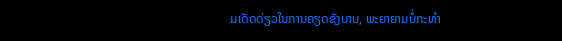ມເດັດດ່ຽວໃນການຄຽດຊັງບາບ, ພະຍາຍາມບໍ່ກະທໍາ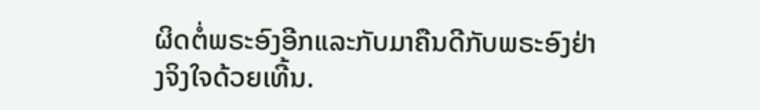ຜິດຕໍ່ພຣະອົງອີກແລະກັບມາຄືນດີກັບພຣະອົງຢ່າງຈິງໃຈດ້ວຍເທີ້ນ.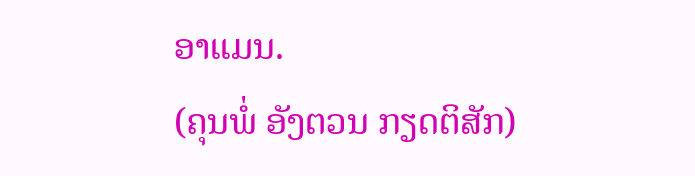ອາແມນ.
(ຄຸນພໍ່ ອັງຕວນ ກຽດຕິສັກ)